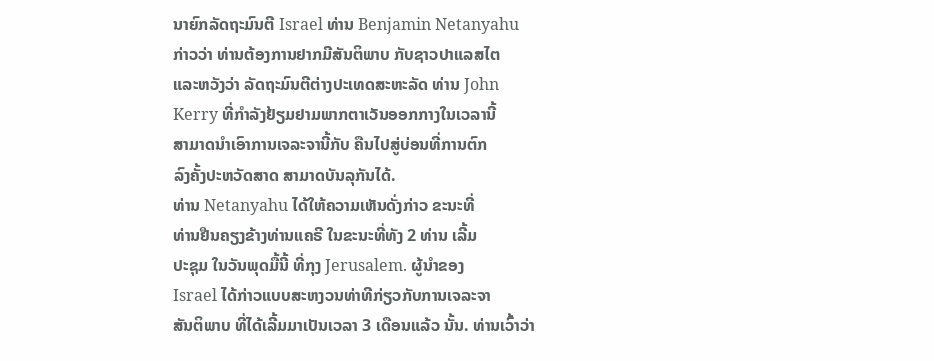ນາຍົກລັດຖະມົນຕີ Israel ທ່ານ Benjamin Netanyahu
ກ່າວວ່າ ທ່ານຕ້ອງການຢາກມີສັນຕິພາບ ກັບຊາວປາແລສໄຕ
ແລະຫວັງວ່າ ລັດຖະມົນຕີຕ່າງປະເທດສະຫະລັດ ທ່ານ John
Kerry ທີ່ກຳລັງຢ້ຽມຢາມພາກຕາເວັນອອກກາງໃນເວລານີ້
ສາມາດນຳເອົາການເຈລະຈານີ້ກັບ ຄືນໄປສູ່ບ່ອນທີ່ການຕົກ
ລົງຄັ້ງປະຫວັດສາດ ສາມາດບັນລຸກັນໄດ້.
ທ່ານ Netanyahu ໄດ້ໃຫ້ຄວາມເຫັນດັ່ງກ່າວ ຂະນະທີ່
ທ່ານຢືນຄຽງຂ້າງທ່ານແຄຣີ ໃນຂະນະທີ່ທັງ 2 ທ່ານ ເລີ້ມ
ປະຊຸມ ໃນວັນພຸດມື້ນີ້ ທີ່ກຸງ Jerusalem. ຜູ້ນໍາຂອງ
Israel ໄດ້ກ່າວແບບສະຫງວນທ່າທີກ່ຽວກັບການເຈລະຈາ
ສັນຕິພາບ ທີ່ໄດ້ເລີ້ມມາເປັນເວລາ 3 ເດືອນແລ້ວ ນັ້ນ. ທ່ານເວົ້າວ່າ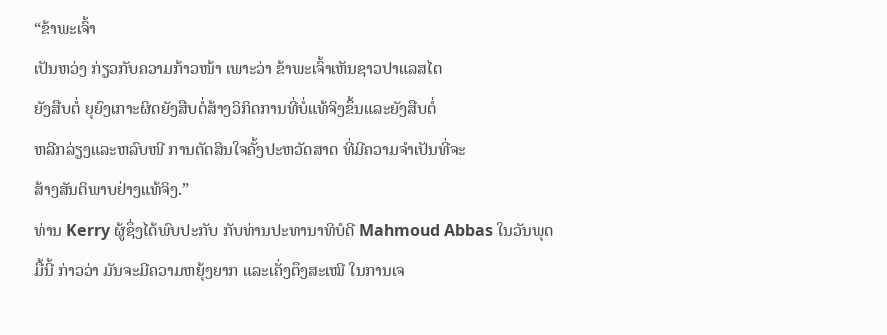“ຂ້າພະເຈົ້າ
ເປັນຫວ່ງ ກ່ຽວກັບຄວາມກ້າວໜ້າ ເພາະວ່າ ຂ້າພະເຈົ້າເຫັນຊາວປາແລສໄຕ
ຍັງສືບຕໍ່ ຍຸຍົງເກາະຜິດຍັງສືບຕໍ່ສ້າງວິກິດການທີ່ບໍ່ແທ້ຈິງຂຶ້ນແລະຍັງສືບຕໍ່
ຫລີກລ່ຽງແລະຫລົບໜີ ການຕັດສິນໃຈຄັ້ງປະຫວັດສາດ ທີ່ມີຄວາມຈໍາເປັນທີ່ຈະ
ສ້າງສັນຕິພາບຢ່າງແທ້ຈິງ.”
ທ່ານ Kerry ຜູ້ຊຶ່ງໄດ້ພົບປະກັບ ກັບທ່ານປະທານາທິບໍດີ Mahmoud Abbas ໃນວັນພຸດ
ມື້ນີ້ ກ່າວວ່າ ມັນຈະມີຄວາມຫຍຸ້ງຍາກ ແລະເຄັ່ງຕຶງສະເໝີ ໃນການເຈ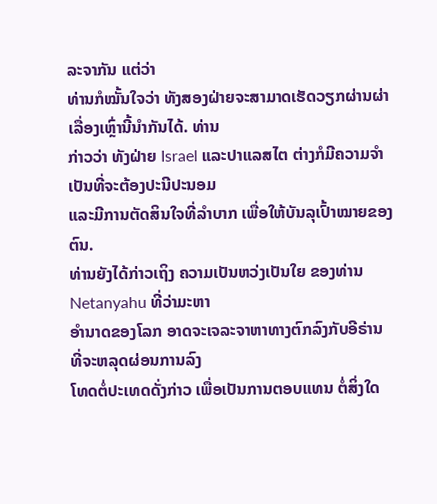ລະຈາກັນ ແຕ່ວ່າ
ທ່ານກໍໝັ້ນໃຈວ່າ ທັງສອງຝ່າຍຈະສາມາດເຮັດວຽກຜ່ານຜ່າເລື່ອງເຫຼົ່ານີ້ນໍາກັນໄດ້. ທ່ານ
ກ່າວວ່າ ທັງຝ່າຍ Israel ແລະປາແລສໄຕ ຕ່າງກໍມີຄວາມຈໍາເປັນທີ່ຈະຕ້ອງປະນີປະນອມ
ແລະມີການຕັດສິນໃຈທີ່ລໍາບາກ ເພື່ອໃຫ້ບັນລຸເປົ້າໝາຍຂອງຕົນ.
ທ່ານຍັງໄດ້ກ່າວເຖິງ ຄວາມເປັນຫວ່ງເປັນໃຍ ຂອງທ່ານ Netanyahu ທີ່ວ່າມະຫາ
ອຳນາດຂອງໂລກ ອາດຈະເຈລະຈາຫາທາງຕົກລົງກັບອີຣ່ານ ທີ່ຈະຫລຸດຜ່ອນການລົງ
ໂທດຕໍ່ປະເທດດັ່ງກ່າວ ເພື່ອເປັນການຕອບແທນ ຕໍ່ສິ່ງໃດ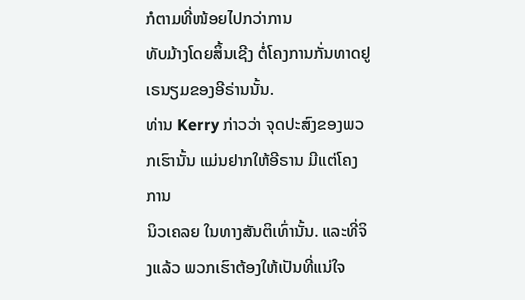ກໍຕາມທີ່ໜ້ອຍໄປກວ່າການ
ທັບມ້າງໂດຍສິ້ນເຊີງ ຕໍ່ໂຄງການກັ່ນທາດຢູເຣນຽມຂອງອີຣ່ານນັ້ນ.
ທ່ານ Kerry ກ່າວວ່າ ຈຸດປະສົງຂອງພວກເຮົານັ້ນ ແມ່ນຢາກໃຫ້ອີຣານ ມີແຕ່ໂຄງການ
ນິວເຄລຍ ໃນທາງສັນຕິເທົ່ານັ້ນ. ແລະທີ່ຈິງແລ້ວ ພວກເຮົາຕ້ອງໃຫ້ເປັນທີ່ແນ່ໃຈ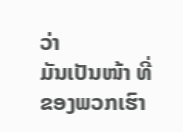ວ່າ
ມັນເປັນໜ້າ ທີ່ຂອງພວກເຮົາ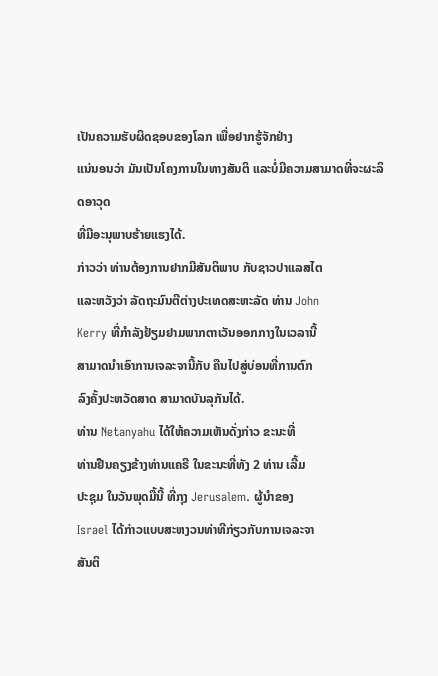ເປັນຄວາມຮັບຜິດຊອບຂອງໂລກ ເພື່ອຢາກຮູ້ຈັກຢ່າງ
ແນ່ນອນວ່າ ມັນເປັນໂຄງການໃນທາງສັນຕິ ແລະບໍ່ມີຄວາມສາມາດທີ່ຈະຜະລິດອາວຸດ
ທີ່ມີອະນຸພາບຮ້າຍແຮງໄດ້.
ກ່າວວ່າ ທ່ານຕ້ອງການຢາກມີສັນຕິພາບ ກັບຊາວປາແລສໄຕ
ແລະຫວັງວ່າ ລັດຖະມົນຕີຕ່າງປະເທດສະຫະລັດ ທ່ານ John
Kerry ທີ່ກຳລັງຢ້ຽມຢາມພາກຕາເວັນອອກກາງໃນເວລານີ້
ສາມາດນຳເອົາການເຈລະຈານີ້ກັບ ຄືນໄປສູ່ບ່ອນທີ່ການຕົກ
ລົງຄັ້ງປະຫວັດສາດ ສາມາດບັນລຸກັນໄດ້.
ທ່ານ Netanyahu ໄດ້ໃຫ້ຄວາມເຫັນດັ່ງກ່າວ ຂະນະທີ່
ທ່ານຢືນຄຽງຂ້າງທ່ານແຄຣີ ໃນຂະນະທີ່ທັງ 2 ທ່ານ ເລີ້ມ
ປະຊຸມ ໃນວັນພຸດມື້ນີ້ ທີ່ກຸງ Jerusalem. ຜູ້ນໍາຂອງ
Israel ໄດ້ກ່າວແບບສະຫງວນທ່າທີກ່ຽວກັບການເຈລະຈາ
ສັນຕິ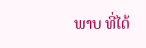ພາບ ທີ່ໄດ້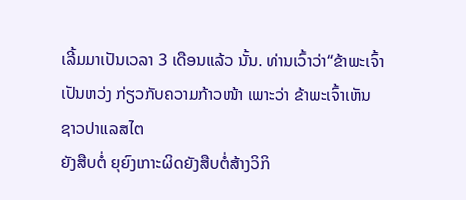ເລີ້ມມາເປັນເວລາ 3 ເດືອນແລ້ວ ນັ້ນ. ທ່ານເວົ້າວ່າ“ຂ້າພະເຈົ້າ
ເປັນຫວ່ງ ກ່ຽວກັບຄວາມກ້າວໜ້າ ເພາະວ່າ ຂ້າພະເຈົ້າເຫັນຊາວປາແລສໄຕ
ຍັງສືບຕໍ່ ຍຸຍົງເກາະຜິດຍັງສືບຕໍ່ສ້າງວິກິ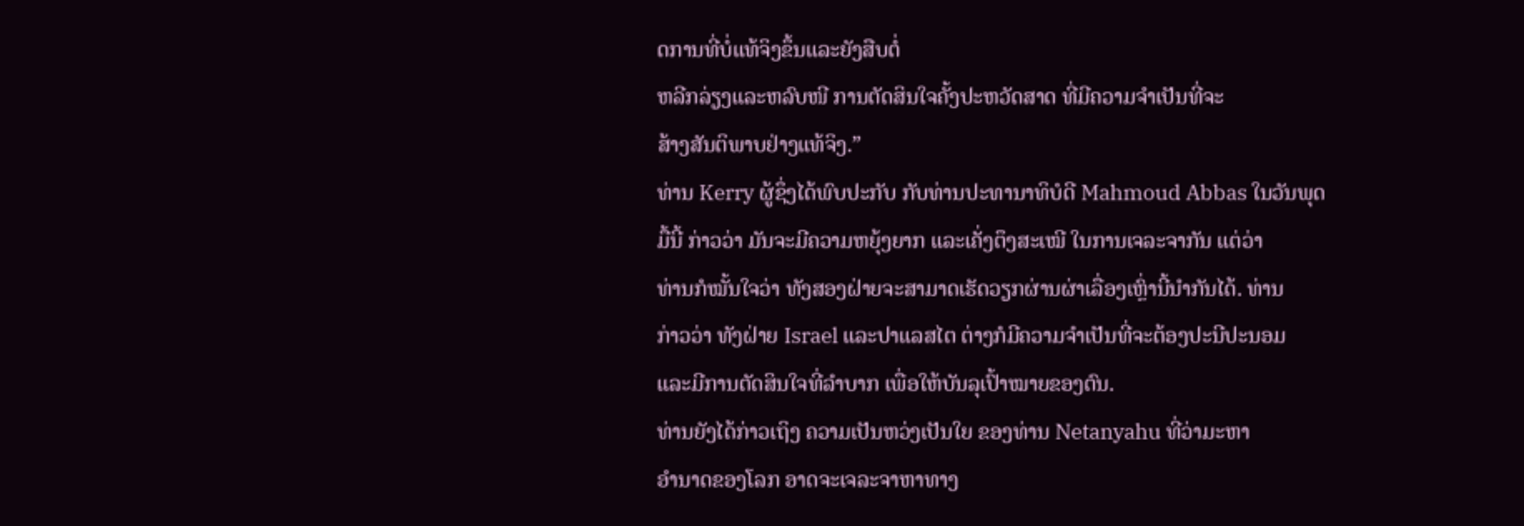ດການທີ່ບໍ່ແທ້ຈິງຂຶ້ນແລະຍັງສືບຕໍ່
ຫລີກລ່ຽງແລະຫລົບໜີ ການຕັດສິນໃຈຄັ້ງປະຫວັດສາດ ທີ່ມີຄວາມຈໍາເປັນທີ່ຈະ
ສ້າງສັນຕິພາບຢ່າງແທ້ຈິງ.”
ທ່ານ Kerry ຜູ້ຊຶ່ງໄດ້ພົບປະກັບ ກັບທ່ານປະທານາທິບໍດີ Mahmoud Abbas ໃນວັນພຸດ
ມື້ນີ້ ກ່າວວ່າ ມັນຈະມີຄວາມຫຍຸ້ງຍາກ ແລະເຄັ່ງຕຶງສະເໝີ ໃນການເຈລະຈາກັນ ແຕ່ວ່າ
ທ່ານກໍໝັ້ນໃຈວ່າ ທັງສອງຝ່າຍຈະສາມາດເຮັດວຽກຜ່ານຜ່າເລື່ອງເຫຼົ່ານີ້ນໍາກັນໄດ້. ທ່ານ
ກ່າວວ່າ ທັງຝ່າຍ Israel ແລະປາແລສໄຕ ຕ່າງກໍມີຄວາມຈໍາເປັນທີ່ຈະຕ້ອງປະນີປະນອມ
ແລະມີການຕັດສິນໃຈທີ່ລໍາບາກ ເພື່ອໃຫ້ບັນລຸເປົ້າໝາຍຂອງຕົນ.
ທ່ານຍັງໄດ້ກ່າວເຖິງ ຄວາມເປັນຫວ່ງເປັນໃຍ ຂອງທ່ານ Netanyahu ທີ່ວ່າມະຫາ
ອຳນາດຂອງໂລກ ອາດຈະເຈລະຈາຫາທາງ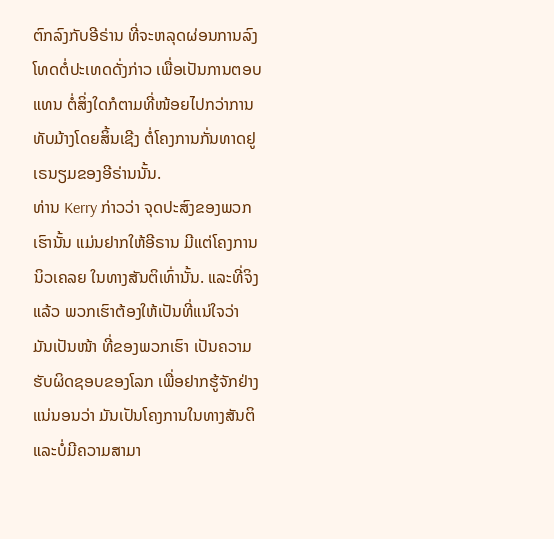ຕົກລົງກັບອີຣ່ານ ທີ່ຈະຫລຸດຜ່ອນການລົງ
ໂທດຕໍ່ປະເທດດັ່ງກ່າວ ເພື່ອເປັນການຕອບແທນ ຕໍ່ສິ່ງໃດກໍຕາມທີ່ໜ້ອຍໄປກວ່າການ
ທັບມ້າງໂດຍສິ້ນເຊີງ ຕໍ່ໂຄງການກັ່ນທາດຢູເຣນຽມຂອງອີຣ່ານນັ້ນ.
ທ່ານ Kerry ກ່າວວ່າ ຈຸດປະສົງຂອງພວກເຮົານັ້ນ ແມ່ນຢາກໃຫ້ອີຣານ ມີແຕ່ໂຄງການ
ນິວເຄລຍ ໃນທາງສັນຕິເທົ່ານັ້ນ. ແລະທີ່ຈິງແລ້ວ ພວກເຮົາຕ້ອງໃຫ້ເປັນທີ່ແນ່ໃຈວ່າ
ມັນເປັນໜ້າ ທີ່ຂອງພວກເຮົາ ເປັນຄວາມຮັບຜິດຊອບຂອງໂລກ ເພື່ອຢາກຮູ້ຈັກຢ່າງ
ແນ່ນອນວ່າ ມັນເປັນໂຄງການໃນທາງສັນຕິ ແລະບໍ່ມີຄວາມສາມາ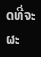ດທີ່ຈະຜະ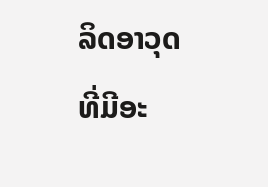ລິດອາວຸດ
ທີ່ມີອະ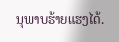ນຸພາບຮ້າຍແຮງໄດ້.